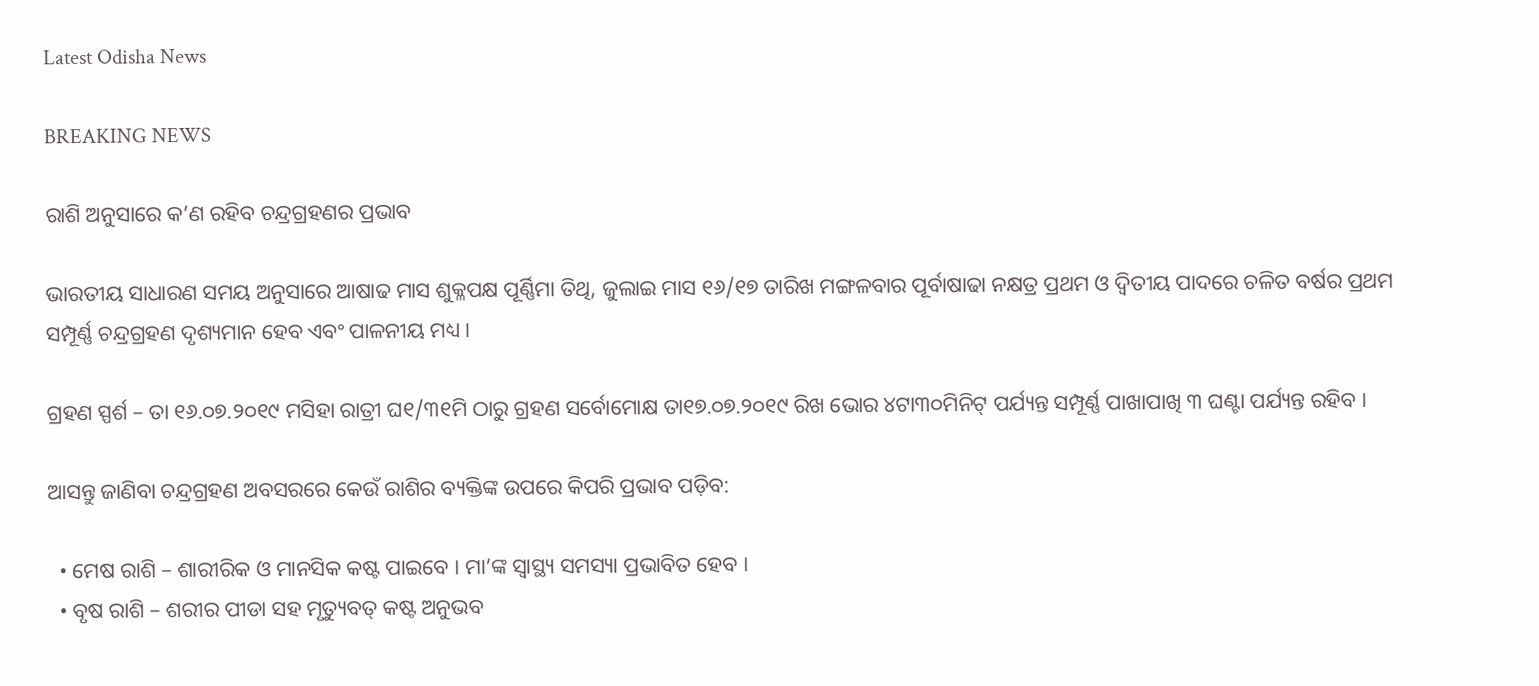Latest Odisha News

BREAKING NEWS

ରାଶି ଅନୁସାରେ କ’ଣ ରହିବ ଚନ୍ଦ୍ରଗ୍ରହଣର ପ୍ରଭାବ

ଭାରତୀୟ ସାଧାରଣ ସମୟ ଅନୁସାରେ ଆଷାଢ ମାସ ଶୁକ୍ଳପକ୍ଷ ପୂର୍ଣ୍ଣିମା ତିଥି, ଜୁଲାଇ ମାସ ୧୬/୧୭ ତାରିଖ ମଙ୍ଗଳବାର ପୂର୍ବାଷାଢା ନକ୍ଷତ୍ର ପ୍ରଥମ ଓ ଦ୍ୱିତୀୟ ପାଦରେ ଚଳିତ ବର୍ଷର ପ୍ରଥମ ସମ୍ପୂର୍ଣ୍ଣ ଚନ୍ଦ୍ରଗ୍ରହଣ ଦୃଶ୍ୟମାନ ହେବ ଏବଂ ପାଳନୀୟ ମଧ୍ୟ ।

ଗ୍ରହଣ ସ୍ପର୍ଶ – ତା ୧୬.୦୭.୨୦୧୯ ମସିହା ରାତ୍ରୀ ଘ୧/୩୧ମି ଠାରୁ ଗ୍ରହଣ ସର୍ବୋମୋକ୍ଷ ତା୧୭.୦୭.୨୦୧୯ ରିଖ ଭୋର ୪ଟା୩୦ମିନିଟ୍ ପର୍ଯ୍ୟନ୍ତ ସମ୍ପୂର୍ଣ୍ଣ ପାଖାପାଖି ୩ ଘଣ୍ଟା ପର୍ଯ୍ୟନ୍ତ ରହିବ ।

ଆସନ୍ତୁ ଜାଣିବା ଚନ୍ଦ୍ରଗ୍ରହଣ ଅବସରରେ କେଉଁ ରାଶିର ବ୍ୟକ୍ତିଙ୍କ ଉପରେ କିପରି ପ୍ରଭାବ ପଡ଼ିବ:

  • ମେଷ ରାଶି – ଶାରୀରିକ ଓ ମାନସିକ କଷ୍ଟ ପାଇବେ । ମା’ଙ୍କ ସ୍ୱାସ୍ଥ୍ୟ ସମସ୍ୟା ପ୍ରଭାବିତ ହେବ ।
  • ବୃଷ ରାଶି – ଶରୀର ପୀଡା ସହ ମୃତ୍ୟୁବତ୍ କଷ୍ଟ ଅନୁଭବ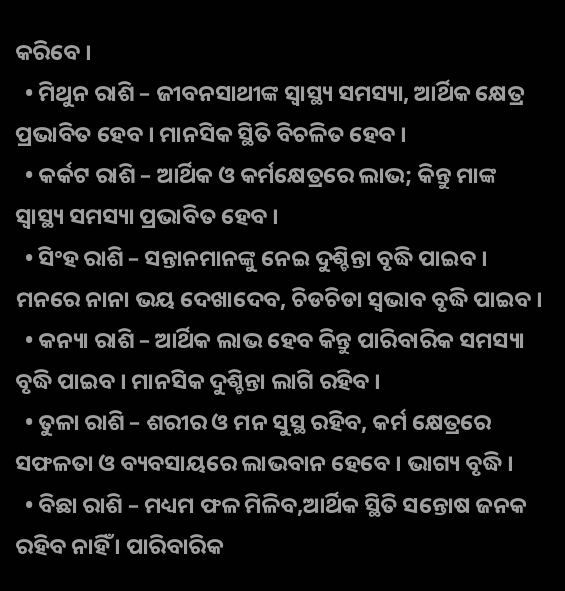କରିବେ ।
  • ମିଥୁନ ରାଶି – ଜୀବନସାଥୀଙ୍କ ସ୍ୱାସ୍ଥ୍ୟ ସମସ୍ୟା, ଆର୍ଥିକ କ୍ଷେତ୍ର ପ୍ରଭାବିତ ହେବ । ମାନସିକ ସ୍ଥିତି ବିଚଳିତ ହେବ ।
  • କର୍କଟ ରାଶି – ଆର୍ଥିକ ଓ କର୍ମକ୍ଷେତ୍ରରେ ଲାଭ; କିନ୍ତୁ ମାଙ୍କ ସ୍ୱାସ୍ଥ୍ୟ ସମସ୍ୟା ପ୍ରଭାବିତ ହେବ ।
  • ସିଂହ ରାଶି – ସନ୍ତାନମାନଙ୍କୁ ନେଇ ଦୁଶ୍ଚିନ୍ତା ବୃଦ୍ଧି ପାଇବ । ମନରେ ନାନା ଭୟ ଦେଖାଦେବ, ଚିଡଚିଡା ସ୍ୱଭାବ ବୃଦ୍ଧି ପାଇବ ।
  • କନ୍ୟା ରାଶି – ଆର୍ଥିକ ଲାଭ ହେବ କିନ୍ତୁ ପାରିବାରିକ ସମସ୍ୟା ବୃଦ୍ଧି ପାଇବ । ମାନସିକ ଦୁଶ୍ଚିନ୍ତା ଲାଗି ରହିବ ।
  • ତୁଳା ରାଶି – ଶରୀର ଓ ମନ ସୁସ୍ଥ ରହିବ, କର୍ମ କ୍ଷେତ୍ରରେ ସଫଳତା ଓ ବ୍ୟବସାୟରେ ଲାଭବାନ ହେବେ । ଭାଗ୍ୟ ବୃଦ୍ଧି ।
  • ବିଛା ରାଶି – ମଧ୍ୟମ ଫଳ ମିଳିବ,ଆର୍ଥିକ ସ୍ଥିତି ସନ୍ତୋଷ ଜନକ ରହିବ ନାହିଁ । ପାରିବାରିକ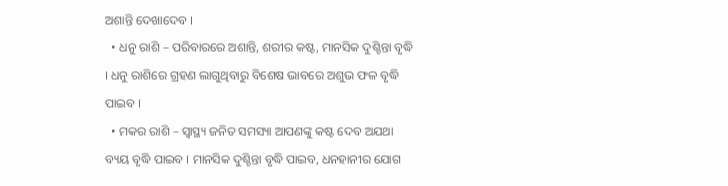ଅଶାନ୍ତି ଦେଖାଦେବ ।
  • ଧନୁ ରାଶି – ପରିବାରରେ ଅଶାନ୍ତି, ଶରୀର କଷ୍ଟ, ମାନସିକ ଦୁଶ୍ଚିନ୍ତା ବୃଦ୍ଧି । ଧନୁ ରାଶିରେ ଗ୍ରହଣ ଲାଗୁଥିବାରୁ ବିଶେଷ ଭାବରେ ଅଶୁଭ ଫଳ ବୃଦ୍ଧି ପାଇବ ।
  • ମକର ରାଶି – ସ୍ୱାସ୍ଥ୍ୟ ଜନିତ ସମସ୍ୟା ଆପଣଙ୍କୁ କଷ୍ଟ ଦେବ ଅଯଥା ବ୍ୟୟ ବୃଦ୍ଧି ପାଇବ । ମାନସିକ ଦୁଶ୍ଚିନ୍ତା ବୃଦ୍ଧି ପାଇବ, ଧନହାନୀର ଯୋଗ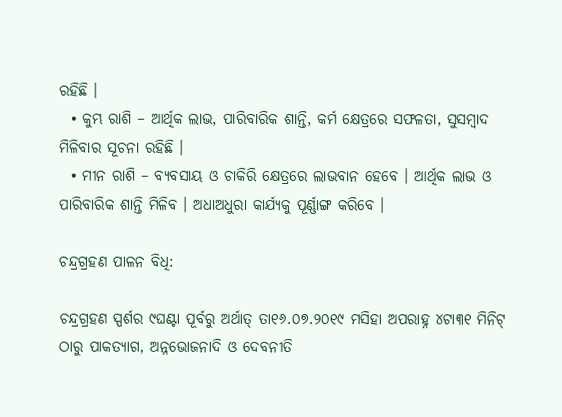ରହିଛି ।
  • କୁମ୍ଭ ରାଶି – ଆର୍ଥିକ ଲାଭ, ପାରିବାରିକ ଶାନ୍ତି, କର୍ମ କ୍ଷେତ୍ରରେ ସଫଳତା, ସୁସମ୍ବାଦ ମିଳିବାର ସୂଚନା ରହିଛି ।
  • ମୀନ ରାଶି – ବ୍ୟବସାୟ ଓ ଚାକିରି କ୍ଷେତ୍ରରେ ଲାଭବାନ ହେବେ । ଆର୍ଥିକ ଲାଭ ଓ ପାରିବାରିକ ଶାନ୍ତି ମିଳିବ । ଅଧାଅଧୁରା କାର୍ଯ୍ୟକୁ ପୂର୍ଣ୍ଣାଙ୍ଗ କରିବେ ।

ଚନ୍ଦ୍ରଗ୍ରହଣ ପାଳନ ବିଧି:

ଚନ୍ଦ୍ରଗ୍ରହଣ ସ୍ପର୍ଶର ୯ଘଣ୍ଟା ପୂର୍ବରୁ ଅର୍ଥାତ୍ ତା୧୬.୦୭.୨୦୧୯ ମସିହା ଅପରାହ୍ନ ୪ଟା୩୧ ମିନିଟ୍ ଠାରୁ ପାକତ୍ୟାଗ, ଅନ୍ନଭୋଜନାଦି ଓ ଦେବନୀତି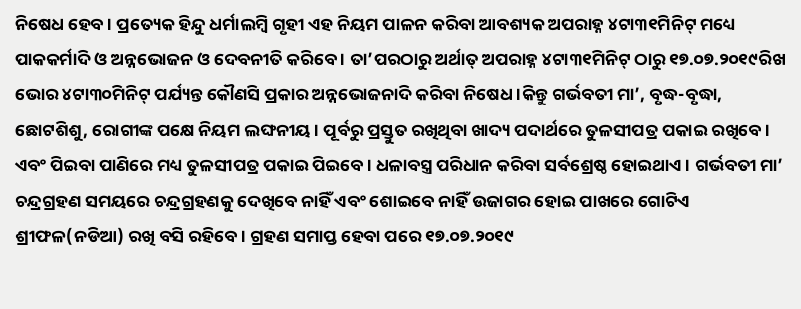ନିଷେଧ ହେବ । ପ୍ରତ୍ୟେକ ହିନ୍ଦୁ ଧର୍ମାଲମ୍ବି ଗୃହୀ ଏହ ନିୟମ ପାଳନ କରିବା ଆବଶ୍ୟକ ଅପରାହ୍ନ ୪ଟା୩୧ମିନିଟ୍ ମଧ୍ୟେ ପାକକର୍ମାଦି ଓ ଅନ୍ନଭୋଜନ ଓ ଦେବନୀତି କରିବେ । ତା’ପରଠାରୁ ଅର୍ଥାତ୍ ଅପରାହ୍ନ ୪ଟା୩୧ମିନିଟ୍ ଠାରୁ ୧୭.୦୭.୨୦୧୯ରିଖ ଭୋର ୪ଟା୩୦ମିନିଟ୍ ପର୍ଯ୍ୟନ୍ତ କୌଣସି ପ୍ରକାର ଅନ୍ନଭୋଜନାଦି କରିବା ନିଷେଧ ।କିନ୍ତୁ ଗର୍ଭବତୀ ମା’, ବୃଦ୍ଧ-ବୃଦ୍ଧା, ଛୋଟଶିଶୁ, ରୋଗୀଙ୍କ ପକ୍ଷେ ନିୟମ ଲଙ୍ଘନୀୟ । ପୂର୍ବରୁ ପ୍ରସ୍ତୁତ ରଖିଥିବା ଖାଦ୍ୟ ପଦାର୍ଥରେ ତୁଳସୀପତ୍ର ପକାଇ ରଖିବେ । ଏବଂ ପିଇବା ପାଣିରେ ମଧ୍ୟ ତୁଳସୀପତ୍ର ପକାଇ ପିଇବେ । ଧଳାବସ୍ତ୍ର ପରିଧାନ କରିବା ସର୍ବଶ୍ରେଷ୍ଠ ହୋଇଥାଏ । ଗର୍ଭବତୀ ମା’ ଚନ୍ଦ୍ରଗ୍ରହଣ ସମୟରେ ଚନ୍ଦ୍ରଗ୍ରହଣକୁ ଦେଖିବେ ନାହିଁ ଏବଂ ଶୋଇବେ ନାହିଁ ଉଜାଗର ହୋଇ ପାଖରେ ଗୋଟିଏ ଶ୍ରୀଫଳ(ନଡିଆ) ରଖି ବସି ରହିବେ । ଗ୍ରହଣ ସମାପ୍ତ ହେବା ପରେ ୧୭.୦୭.୨୦୧୯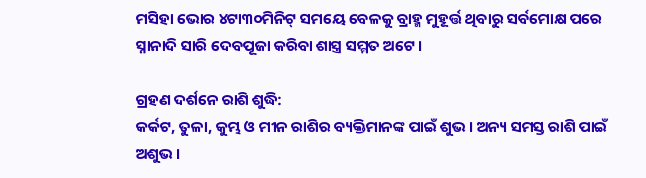ମସିହା ଭୋର ୪ଟା୩୦ମିନିଟ୍ ସମୟେ ବେଳକୁ ବ୍ରାହ୍ମ ମୁହୂର୍ତ୍ତ ଥିବାରୁ ସର୍ବମୋକ୍ଷ ପରେ ସ୍ନାନାଦି ସାରି ଦେବପୂଜା କରିବା ଶାସ୍ତ୍ର ସମ୍ମତ ଅଟେ ।

ଗ୍ରହଣ ଦର୍ଶନେ ରାଶି ଶୁଦ୍ଧି:
କର୍କଟ, ତୁଳା, କୁମ୍ଭ ଓ ମୀନ ରାଶିର ବ୍ୟକ୍ତିମାନଙ୍କ ପାଇଁ ଶୁଭ । ଅନ୍ୟ ସମସ୍ତ ରାଶି ପାଇଁ ଅଶୁଭ ।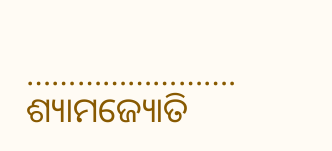…………………….
ଶ୍ୟାମଜ୍ୟୋତି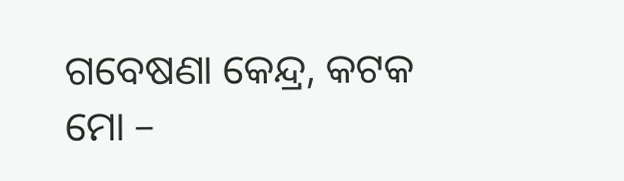ଗବେଷଣା କେନ୍ଦ୍ର, କଟକ
ମୋ –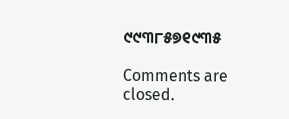୯୯୩୮୫୭୧୯୩୫

Comments are closed.